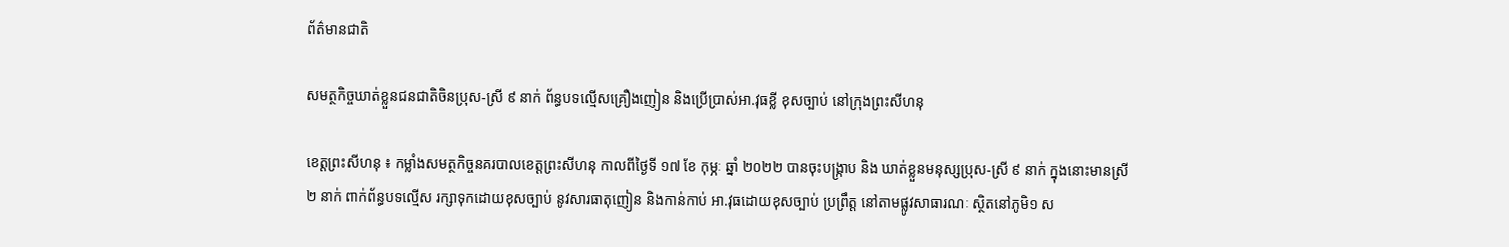ព័ត៌មានជាតិ

សមត្ថកិច្ចឃាត់ខ្លួនជនជាតិចិនប្រុស-ស្រី ៩ នាក់ ព័ន្ធបទល្មើសគ្រឿងញៀន និងប្រើប្រាស់អា.វុធខ្លី ខុសច្បាប់ នៅក្រុងព្រះសីហនុ

ខេត្តព្រះសីហនុ ៖ កម្លាំងសមត្ថកិច្ចនគរបាលខេត្តព្រះសីហនុ កាលពីថ្ងៃទី ១៧ ខែ កុម្ភៈ ឆ្នាំ ២០២២ បានចុះបង្រ្កាប និង ឃាត់ខ្លួនមនុស្សប្រុស-ស្រី ៩ នាក់ ក្នុងនោះមានស្រី ២ នាក់ ពាក់ព័ន្ធបទល្មើស រក្សាទុកដោយខុសច្បាប់ នូវសារធាតុញៀន និងកាន់កាប់ អា.វុធដោយខុសច្បាប់ ប្រព្រឹត្ត នៅតាមផ្លូវសាធារណៈ ស្ថិតនៅភូមិ១ ស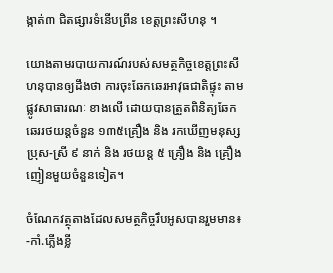ង្កាត់៣ ជិតផ្សារទំនើបព្រីន ខេត្តព្រះសីហនុ ។

យោងតាមរបាយការណ៍របស់សមត្ថកិច្ចខេត្តព្រះសីហនុបានឲ្យដឹងថា ការចុះឆែកឆេរអាវុធជាតិផ្ទុះ តាមផ្លូវសាធារណៈ ខាងលើ ដោយបានត្រួតពិនិត្យឆែកឆេររថយន្តចំនួន ១៣៥គ្រឿង និង រកឃើញមនុស្សប្រុស-ស្រី ៩ នាក់ និង រថយន្ត ៥ គ្រឿង និង គ្រឿងញៀនមួយចំនួនទៀត។

ចំណែកវត្ថុតាងដែលសមត្ថកិច្ចរឹបអូសបានរួមមាន៖ -កាំ.ភ្លើងខ្លី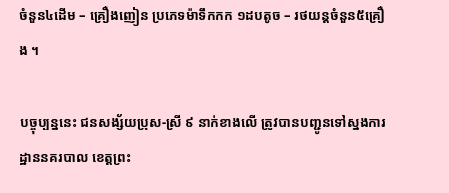ចំនួន៤ដើម – គ្រឿងញៀន ប្រភេទម៉ាទឹកកក ១ដបតូច – រថយន្តចំនួន៥គ្រឿង ។

បច្ចុប្បន្ននេះ ជនសង្ស័យប្រុស-ស្រី ៩ នាក់ខាងលើ ត្រូវបានបញ្ជូនទៅស្នងការដ្ឋាននគរបាល ខេត្តព្រះ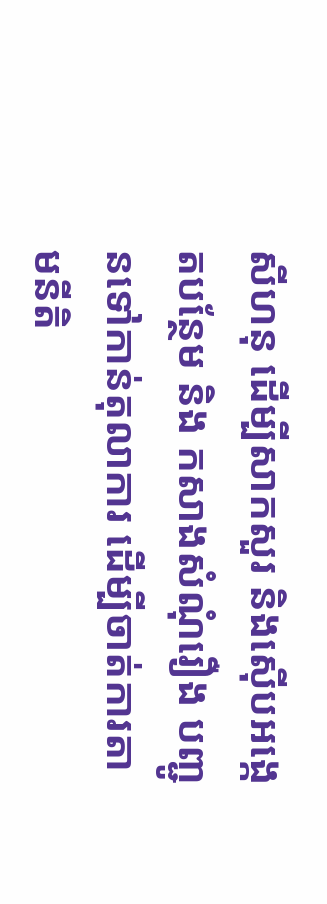សីហនុ ដើម្បីសាកសួរ និងស៊ើបអង្កេតបន្ថែម និង កសាងសំណុំរឿង បញ្ជូនទៅកាន់តុលាការ ដើម្បីចាត់ការតាមនីតិ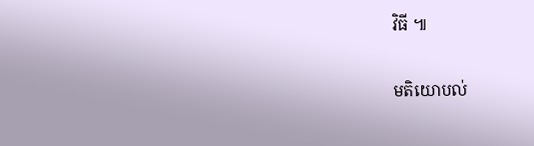វិធី ៕

មតិយោបល់